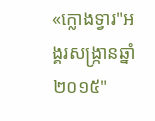«ក្លោងទ្វារ"អង្គរសង្ក្រានឆ្នាំ២០១៥"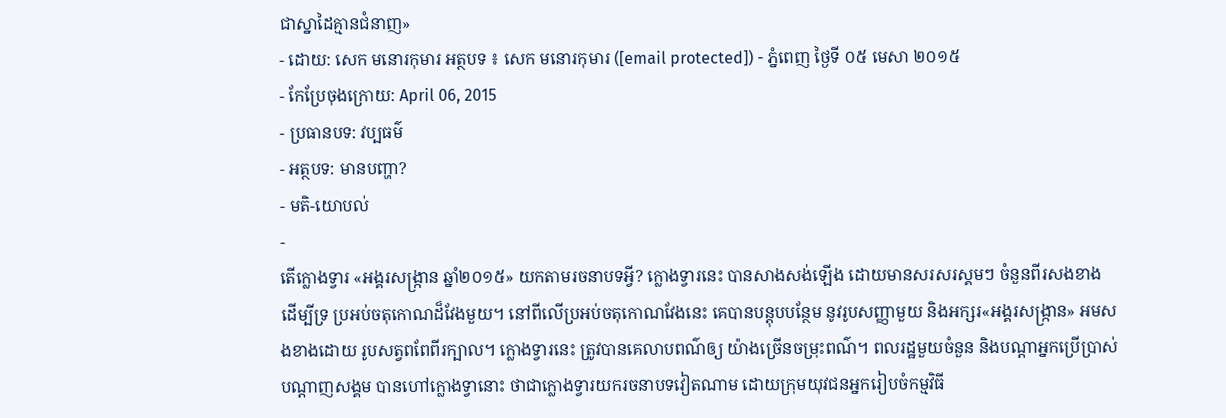ជាស្នាដៃគ្មានជំនាញ»
- ដោយ: សេក មនោរកុមារ អត្ថបទ ៖ សេក មនោរកុមារ ([email protected]) - ភ្នំពេញ ថ្ងៃទី ០៥ មេសា ២០១៥
- កែប្រែចុងក្រោយ: April 06, 2015
- ប្រធានបទ: វប្បធម៌
- អត្ថបទ: មានបញ្ហា?
- មតិ-យោបល់
-
តើក្លោងទ្វារ «អង្គរសង្ក្រាន ឆ្នាំ២០១៥» យកតាមរចនាបទអ្វី? ក្លោងទ្វារនេះ បានសាងសង់ឡើង ដោយមានសរសរស្គមៗ ចំនួនពីរសងខាង ដើម្បីទ្រ ប្រអប់ចតុកោណដ៏វែងមួយ។ នៅពីលើប្រអប់ចតុកោណវែងនេះ គេបានបន្តុបបន្ថែម នូវរូបសញ្ញាមួយ និងអក្សរ«អង្គរសង្ក្រាន» អមសងខាងដោយ រូបសត្វពពែពីរក្បាល។ ក្លោងទ្វារនេះ ត្រូវបានគេលាបពណ៌ឲ្យ យ៉ាងច្រើនចម្រុះពណ៌។ ពលរដ្ឋមួយចំនួន និងបណ្ដាអ្នកប្រើប្រាស់បណ្ដាញសង្គម បានហៅក្លោងទ្វានោះ ថាជាក្លោងទ្វារយករចនាបទវៀតណាម ដោយក្រុមយុវជនអ្នករៀបចំកម្មវិធី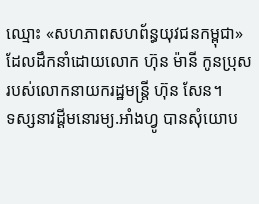ឈ្មោះ «សហភាពសហព័ន្ធយុវជនកម្ពុជា» ដែលដឹកនាំដោយលោក ហ៊ុន ម៉ានី កូនប្រុសរបស់លោកនាយករដ្ឋមន្ត្រី ហ៊ុន សែន។
ទស្សនាវដ្ដីមនោរម្យ.អាំងហ្វូ បានសុំយោប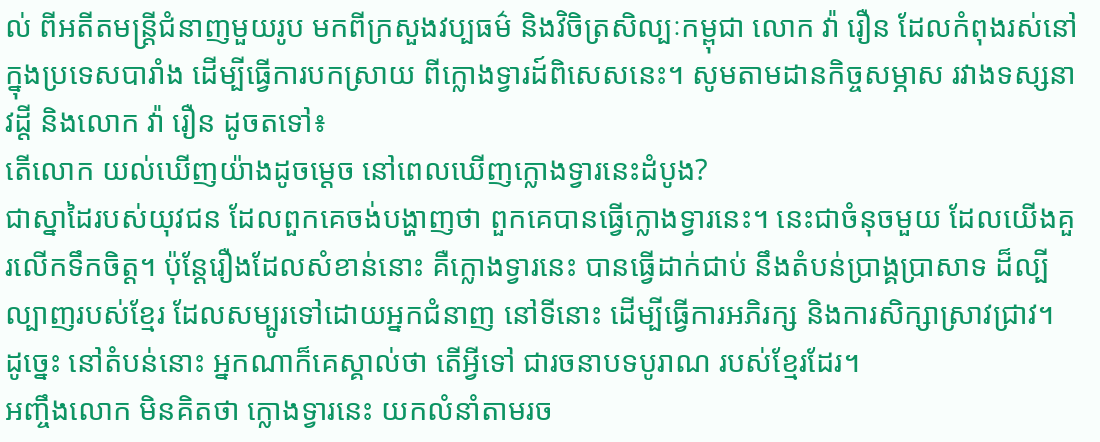ល់ ពីអតីតមន្ត្រីជំនាញមួយរូប មកពីក្រសួងវប្បធម៌ និងវិចិត្រសិល្បៈកម្ពុជា លោក វ៉ា រឿន ដែលកំពុងរស់នៅ ក្នុងប្រទេសបារាំង ដើម្បីធ្វើការបកស្រាយ ពីក្លោងទ្វារដ៍ពិសេសនេះ។ សូមតាមដានកិច្ចសម្ភាស រវាងទស្សនាវដ្ដី និងលោក វ៉ា រឿន ដូចតទៅ៖
តើលោក យល់ឃើញយ៉ាងដូចម្ដេច នៅពេលឃើញក្លោងទ្វារនេះដំបូង?
ជាស្នាដៃរបស់យុវជន ដែលពួកគេចង់បង្ហាញថា ពួកគេបានធ្វើក្លោងទ្វារនេះ។ នេះជាចំនុចមួយ ដែលយើងគួរលើកទឹកចិត្ត។ ប៉ុន្តែរឿងដែលសំខាន់នោះ គឺក្លោងទ្វារនេះ បានធ្វើដាក់ជាប់ នឹងតំបន់ប្រាង្គប្រាសាទ ដ៏ល្បីល្បាញរបស់ខ្មែរ ដែលសម្បូរទៅដោយអ្នកជំនាញ នៅទីនោះ ដើម្បីធ្វើការអភិរក្ស និងការសិក្សាស្រាវជ្រាវ។ ដូច្នេះ នៅតំបន់នោះ អ្នកណាក៏គេស្គាល់ថា តើអ្វីទៅ ជារចនាបទបូរាណ របស់ខ្មែរដែរ។
អញ្ចឹងលោក មិនគិតថា ក្លោងទ្វារនេះ យកលំនាំតាមរច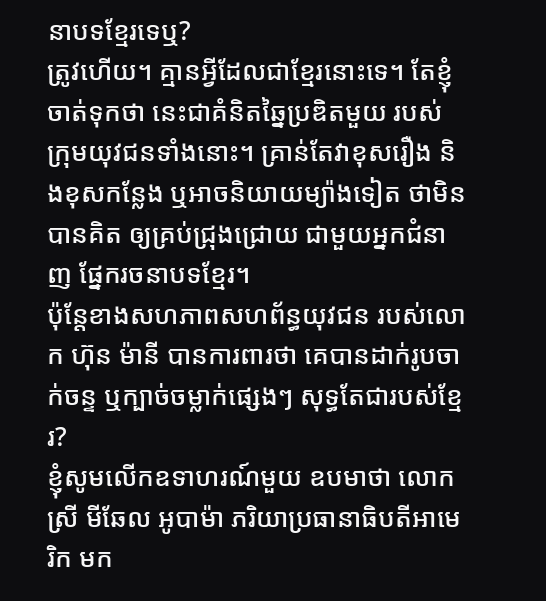នាបទខ្មែរទេឬ?
ត្រូវហើយ។ គ្មានអ្វីដែលជាខ្មែរនោះទេ។ តែខ្ញុំចាត់ទុកថា នេះជាគំនិតឆ្នៃប្រឌិតមួយ របស់ក្រុមយុវជនទាំងនោះ។ គ្រាន់តែវាខុសរឿង និងខុសកន្លែង ឬអាចនិយាយម្យ៉ាងទៀត ថាមិនបានគិត ឲ្យគ្រប់ជ្រុងជ្រោយ ជាមួយអ្នកជំនាញ ផ្នែករចនាបទខ្មែរ។
ប៉ុន្តែខាងសហភាពសហព័ន្ធយុវជន របស់លោក ហ៊ុន ម៉ានី បានការពារថា គេបានដាក់រូបចាក់ចន្ទ ឬក្បាច់ចម្លាក់ផ្សេងៗ សុទ្ធតែជារបស់ខ្មែរ?
ខ្ញុំសូមលើកឧទាហរណ៍មួយ ឧបមាថា លោកស្រី មីឆែល អូបាម៉ា ភរិយាប្រធានាធិបតីអាមេរិក មក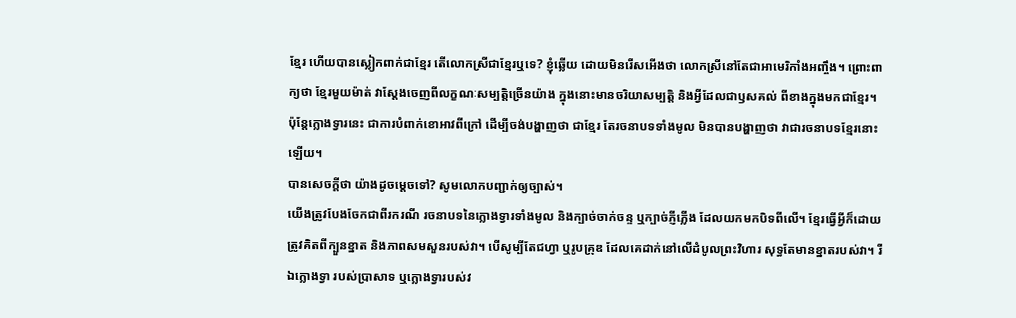ខ្មែរ ហើយបានស្លៀកពាក់ជាខ្មែរ តើលោកស្រីជាខ្មែរឬទេ? ខ្ញុំឆ្លើយ ដោយមិនរើសអើងថា លោកស្រីនៅតែជាអាមេរិកាំងអញ្ចឹង។ ព្រោះពាក្យថា ខ្មែរមួយម៉ាត់ វាស្ដែងចេញពីលក្ខណៈសម្បត្តិច្រើនយ៉ាង ក្នុងនោះមានចរិយាសម្បត្តិ និងអ្វីដែលជាឫសគល់ ពីខាងក្នុងមកជាខ្មែរ។ ប៉ុន្តែក្លោងទ្វារនេះ ជាការបំពាក់ខោអាវពីក្រៅ ដើម្បីចង់បង្ហាញថា ជាខ្មែរ តែរចនាបទទាំងមូល មិនបានបង្ហាញថា វាជារចនាបទខ្មែរនោះឡើយ។
បានសេចក្ដីថា យ៉ាងដូចម្ដេចទៅ? សូមលោកបញ្ជាក់ឲ្យច្បាស់។
យើងត្រូវបែងចែកជាពីរករណី រចនាបទនៃក្លោងទ្វារទាំងមូល និងក្បាច់ចាក់ចន្ទ ឬក្បាច់ភ្ញីភ្លើង ដែលយកមកបិទពីលើ។ ខ្មែរធ្វើអ្វីក៏ដោយ ត្រូវគិតពីក្បួនខ្នាត និងភាពសមសួនរបស់វា។ បើសូម្បីតែជហ្វា ឬរូបគ្រុឌ ដែលគេដាក់នៅលើដំបូលព្រះវិហារ សុទ្ធតែមានខ្នាតរបស់វា។ រីឯក្លោងទ្វា របស់ប្រាសាទ ឬក្លោងទ្វារបស់វ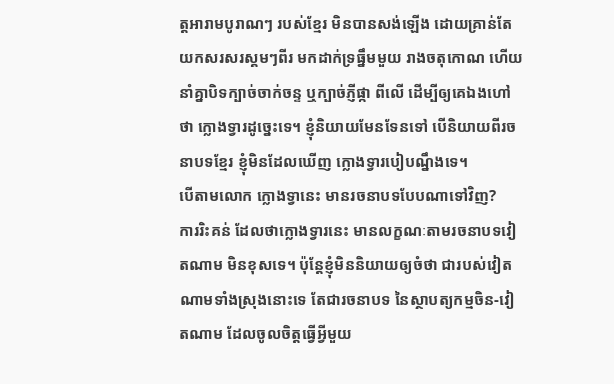ត្តអារាមបូរាណៗ របស់ខ្មែរ មិនបានសង់ឡើង ដោយគ្រាន់តែ យកសរសរស្គមៗពីរ មកដាក់ទ្រធ្នឹមមួយ រាងចតុកោណ ហើយនាំគ្នាបិទក្បាច់ចាក់ចន្ទ ឬក្បាច់ភ្ញីផ្កា ពីលើ ដើម្បីឲ្យគេឯងហៅថា ក្លោងទ្វារដូច្នេះទេ។ ខ្ញុំនិយាយមែនទែនទៅ បើនិយាយពីរចនាបទខ្មែរ ខ្ញុំមិនដែលឃើញ ក្លោងទ្វារបៀបណ្នឹងទេ។
បើតាមលោក ក្លោងទ្វានេះ មានរចនាបទបែបណាទៅវិញ?
ការរិះគន់ ដែលថាក្លោងទ្វារនេះ មានលក្ខណៈតាមរចនាបទវៀតណាម មិនខុសទេ។ ប៉ុន្តែខ្ញុំមិននិយាយឲ្យចំថា ជារបស់វៀតណាមទាំងស្រុងនោះទេ តែជារចនាបទ នៃស្ថាបត្យកម្មចិន-វៀតណាម ដែលចូលចិត្តធ្វើអ្វីមួយ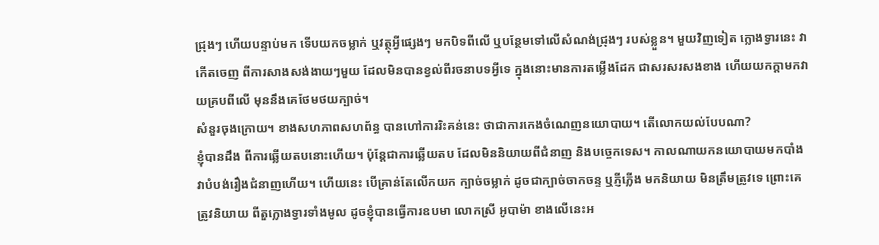ជ្រុងៗ ហើយបន្ទាប់មក ទើបយកចម្លាក់ ឬវត្ថុអ្វីផ្សេងៗ មកបិទពីលើ ឬបន្ថែមទៅលើសំណង់ជ្រុងៗ របស់ខ្លួន។ មួយវិញទៀត ក្លោងទ្វារនេះ វាកើតចេញ ពីការសាងសង់ងាយៗមួយ ដែលមិនបានខ្វល់ពីរចនាបទអ្វីទេ ក្នុងនោះមានការតម្លើងដែក ជាសរសរសងខាង ហើយយកក្ដាមកវាយគ្របពីលើ មុននឹងគេថែមថយក្បាច់។
សំនួរចុងក្រោយ។ ខាងសហភាពសហព័ន្ធ បានហៅការរិះគន់នេះ ថាជាការកេងចំណេញនយោបាយ។ តើលោកយល់បែបណា?
ខ្ញុំបានដឹង ពីការឆ្លើយតបនោះហើយ។ ប៉ុន្តែជាការឆ្លើយតប ដែលមិននិយាយពីជំនាញ និងបច្ចេកទេស។ កាលណាយកនយោបាយមកបាំង វាបំបង់រឿងជំនាញហើយ។ ហើយនេះ បើគ្រាន់តែលើកយក ក្បាច់ចម្លាក់ ដូចជាក្បាច់ចាកចន្ទ ឬភ្ញីភ្លើង មកនិយាយ មិនត្រឹមត្រូវទេ ព្រោះគេត្រូវនិយាយ ពីតួក្លោងទ្វារទាំងមូល ដូចខ្ញុំបានធ្វើការឧបមា លោកស្រី អូបាម៉ា ខាងលើនេះអ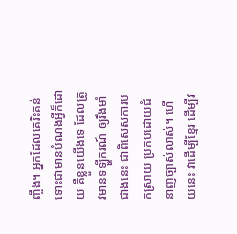ញ្ចឹង។ អ្នកដែលគេរិះគន់ ទោះជាមានបំណងអ្វីក៏ដោយ គឺខ្លួនយើងទេ ដែលត្រូវមានទឡ្ហីករណ៍ ឲ្យរឹងមាំជាងនេះ ជាពិសេសការបកស្រាយ ប្រកបដោយជំនាញច្បាស់លាស់។ ហើយនេះ វាដើម្បីខ្មែរ ដើម្បីវ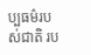ប្បធម៌របស់ជាតិ រប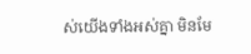ស់យើងទាំងអស់គ្នា មិនមែ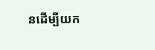នដើម្បីយក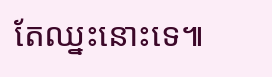តែឈ្នះនោះទេ៕